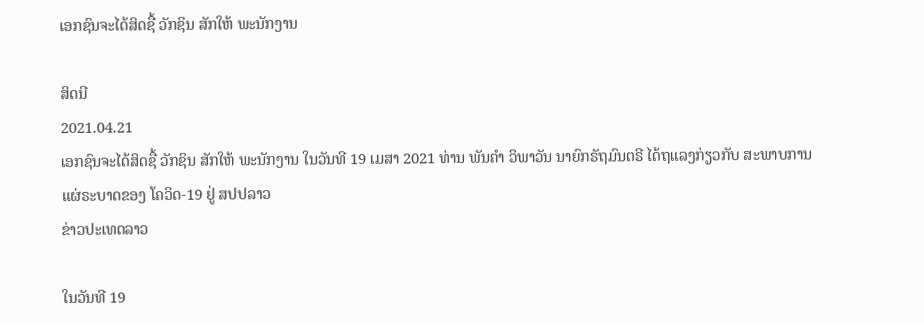ເອກຊົນຈະໄດ້ສິດຊື້ ວັກຊິນ ສັກໃຫ້ ພະນັກງານ

ສິດນີ
2021.04.21
ເອກຊົນຈະໄດ້ສິດຊື້ ວັກຊິນ ສັກໃຫ້ ພະນັກງານ ໃນວັນທີ 19 ເມສາ 2021 ທ່ານ ພັນຄຳ ວິພາວັນ ນາຍົກຣັຖມົນຕຣີ ໄດ້ຖແລງກ່ຽວກັບ ສະພາບການ ແຜ່ຣະບາດຂອງ ໂຄວິດ-19 ຢູ່ ສປປລາວ
ຂ່າວປະເທດລາວ

ໃນວັນທີ 19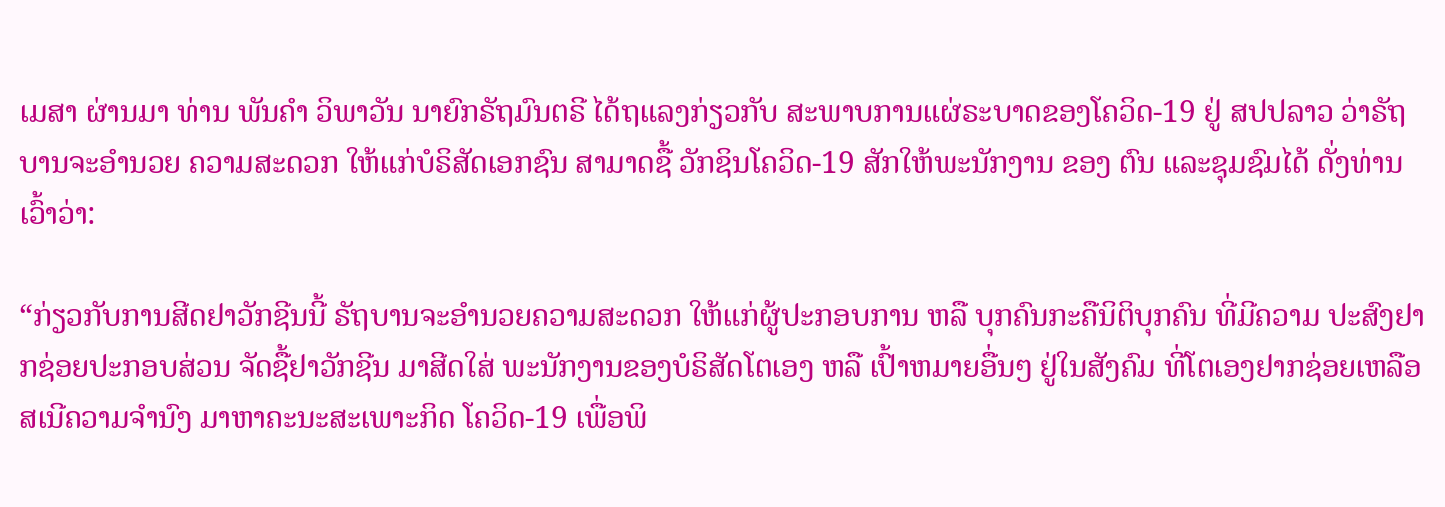ເມສາ ຜ່ານມາ ທ່ານ ພັນຄຳ ວິພາວັນ ນາຍົກຣັຖມົນຕຣີ ໄດ້ຖແລງກ່ຽວກັບ ສະພາບການແຜ່ຣະບາດຂອງໂຄວິດ-19 ຢູ່ ສປປລາວ ວ່າຣັຖບານຈະອຳນວຍ ຄວາມສະດວກ ໃຫ້ແກ່ບໍຣິສັດເອກຊົນ ສາມາດຊື້ ວັກຊິນໂຄວິດ-19 ສັກໃຫ້ພະນັກງານ ຂອງ ຕົນ ແລະຊຸມຊົມໄດ້ ດັ່ງທ່ານເວົ້າວ່າ:

“ກ່ຽວກັບການສີດຢາວັກຊີນນີ້ ຣັຖບານຈະອຳນວຍຄວາມສະດວກ ໃຫ້ແກ່ຜູ້ປະກອບການ ຫລື ບຸກຄົນກະຄືນິຕິບຸກຄົນ ທີ່ມີຄວາມ ປະສົງຢາກຊ່ອຍປະກອບສ່ວນ ຈັດຊື້ຢາວັກຊີນ ມາສີດໃສ່ ພະນັກງານຂອງບໍຣິສັດໂຕເອງ ຫລື ເປົ້າຫມາຍອື່ນໆ ຢູ່ໃນສັງຄົມ ທີ່ໂຕເອງຢາກຊ່ອຍເຫລືອ ສເນີຄວາມຈຳນົງ ມາຫາຄະນະສະເພາະກິດ ໂຄວິດ-19 ເພື່ອພິ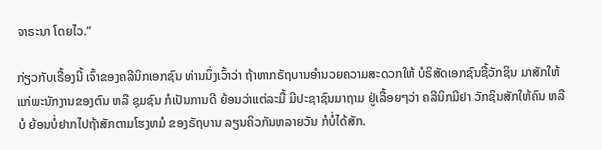ຈາຣະນາ ໂດຍໄວ.”

ກ່ຽວກັບເຣື້ອງນີ້ ເຈົ້າຂອງຄລີນິກເອກຊົນ ທ່ານນຶ່ງເວົ້າວ່າ ຖ້າຫາກຣັຖບານອຳນວຍຄວາມສະດວກໃຫ້ ບໍຣິສັດເອກຊົນຊື້ວັກຊິນ ມາສັກໃຫ້ແກ່ພະນັກງານຂອງຕົນ ຫລື ຊຸມຊົນ ກໍເປັນການດີ ຍ້ອນວ່າແຕ່ລະມື້ ມີປະຊາຊົນມາຖາມ ຢູ່ເລື້ອຍໆວ່າ ຄລີນິກມີຢາ ວັກຊິນສັກໃຫ້ຄົນ ຫລືບໍ ຍ້ອນບໍ່ຢາກໄປຖ້າສັກຕາມໂຮງຫມໍ ຂອງຣັຖບານ ລຽນຄິວກັນຫລາຍວັນ ກໍບໍ່ໄດ້ສັກ.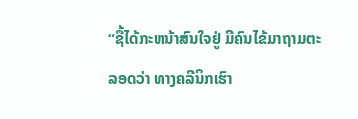“ຊື້ໄດ້ກະຫນ້າສົນໃຈຢູ່ ມີຄົນໄຂ້ມາຖາມຕະລອດວ່າ ທາງຄລີນິກເຮົາ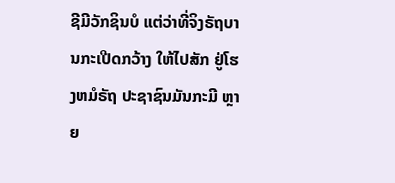ຊີມີວັກຊິນບໍ ແຕ່ວ່າທີ່ຈິງຣັຖບານກະເປີດກວ້າງ ໃຫ້ໄປສັກ ຢູ່ໂຮງຫມໍຣັຖ ປະຊາຊົນມັນກະມີ ຫຼາຍ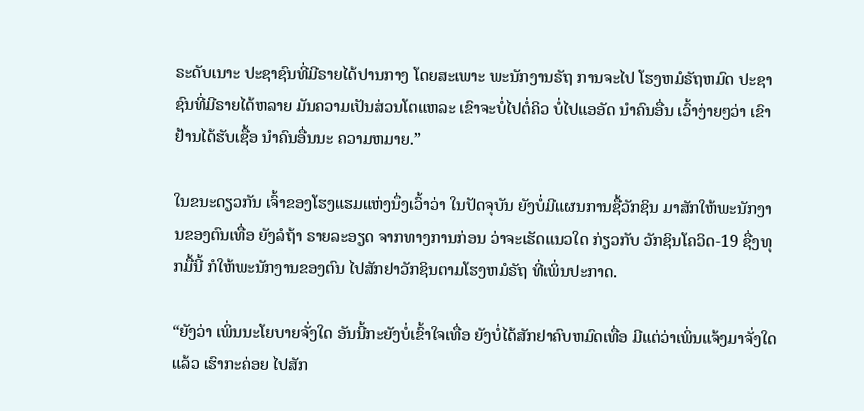ຣະດັບເນາະ ປະຊາຊົນທີ່ມີຣາຍໄດ້ປານກາງ ໂດຍສະເພາະ ພະນັກງານຣັຖ ການຈະໄປ ໂຮງຫມໍຣັຖຫມົດ ປະຊາຊົນທີ່ມີຣາຍໄດ້ຫລາຍ ມັນຄວາມເປັນສ່ວນໂຕແຫລະ ເຂົາຈະບໍ່ໄປຕໍ່ຄິວ ບໍ່ໄປແອອັດ ນຳຄົນອື່ນ ເວົ້າງ່າຍໆວ່າ ເຂົາຢ້ານໄດ້ຮັບເຊື້ອ ນຳຄົນອື່ນນະ ຄວາມຫມາຍ.”

ໃນຂນະດຽວກັນ ເຈົ້າຂອງໂຮງແຮມແຫ່ງນຶ່ງເວົ້າວ່າ ໃນປັດຈຸບັນ ຍັງບໍ່ມີແຜນການຊື້ວັກຊິນ ມາສັກໃຫ້ພະນັກງານຂອງຕົນເທື່ອ ຍັງລໍຖ້າ ຣາຍລະອຽດ ຈາກທາງການກ່ອນ ວ່າຈະເຮັດແນວໃດ ກ່ຽວກັບ ວັກຊິນໂຄວິດ-19 ຊື່ງທຸກມື້ນີ້ ກໍໃຫ້ພະນັກງານຂອງຕົນ ໄປສັກຢາວັກຊິນຕາມໂຮງຫມໍຣັຖ ທີ່ເພິ່ນປະກາດ.

“ຍັງວ່າ ເພິ່ນນະໂຍບາຍຈັ່ງໃດ ອັນນີ້ກະຍັງບໍ່ເຂົ້າໃຈເທື່ອ ຍັງບໍ່ໄດ້ສັກຢາຄົບຫມົດເທື່ອ ມີແຕ່ວ່າເພິ່ນແຈ້ງມາຈັ່ງໃດແລ້ວ ເຮົາກະຄ່ອຍ ໄປສັກ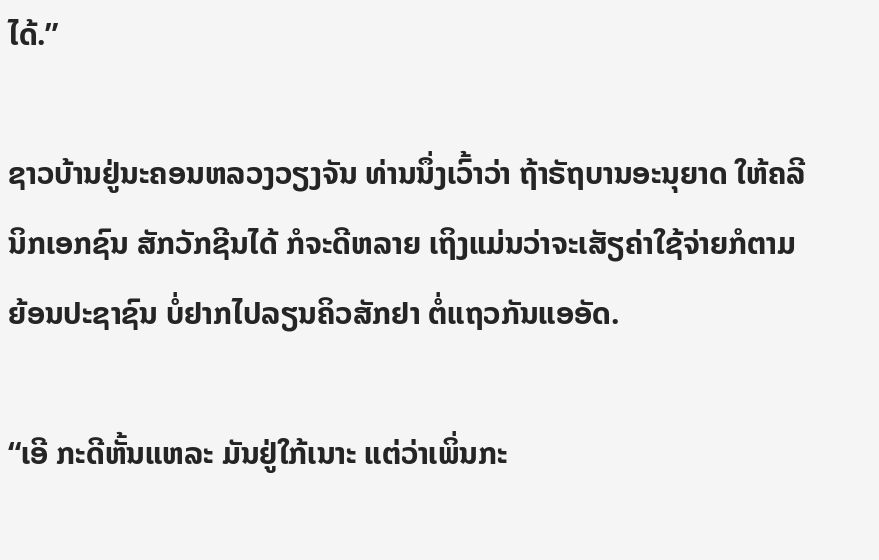ໄດ້.”

ຊາວບ້ານຢູ່ນະຄອນຫລວງວຽງຈັນ ທ່ານນຶ່ງເວົ້າວ່າ ຖ້າຣັຖບານອະນຸຍາດ ໃຫ້ຄລີນິກເອກຊົນ ສັກວັກຊີນໄດ້ ກໍຈະດີຫລາຍ ເຖິງແມ່ນວ່າຈະເສັຽຄ່າໃຊ້ຈ່າຍກໍຕາມ ຍ້ອນປະຊາຊົນ ບໍ່ຢາກໄປລຽນຄິວສັກຢາ ຕໍ່ແຖວກັນແອອັດ.

“ເອີ ກະດີຫັ້ນແຫລະ ມັນຢູ່ໃກ້ເນາະ ແຕ່ວ່າເພິ່ນກະ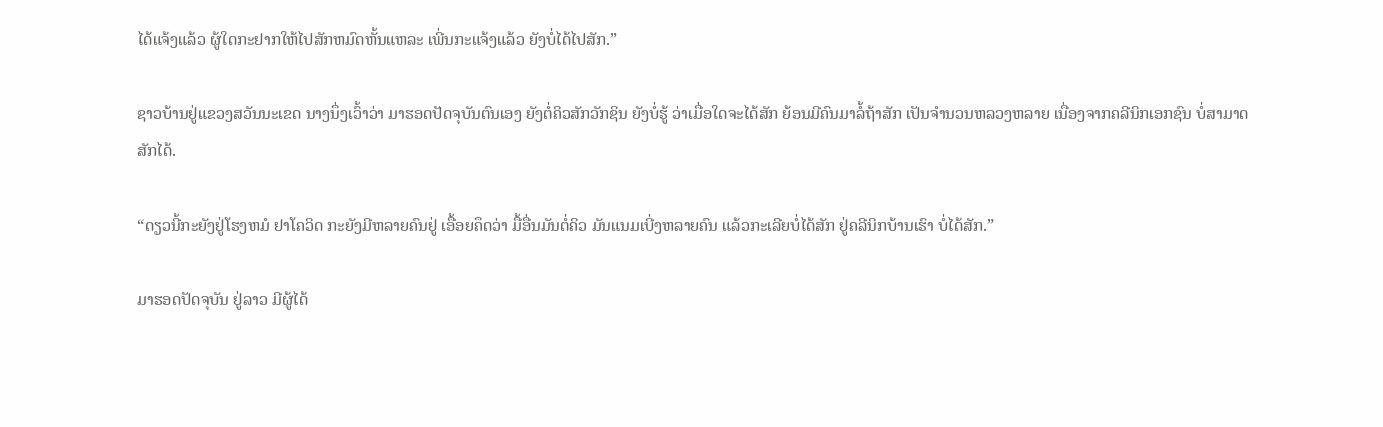ໄດ້ແຈ້ງແລ້ວ ຜູ້ໃດກະຢາກໃຫ້ໄປສັກຫມົດຫັ້ນແຫລະ ເພີ່ນກະແຈ້ງແລ້ວ ຍັງບໍ່ໄດ້ໄປສັກ.”

ຊາວບ້ານຢູ່ແຂວງສວັນນະເຂດ ນາງນຶ່ງເວົ້າວ່າ ມາຮອດປັດຈຸບັນຕົນເອງ ຍັງຕໍ່ຄິວສັກວັກຊິນ ຍັງບໍ່ຮູ້ ວ່າເມື່ອໃດຈະໄດ້ສັກ ຍ້ອນມີຄົນມາລໍ້ຖ້າສັກ ເປັນຈຳນວນຫລວງຫລາຍ ເນື່ອງຈາກຄລີນິກເອກຊົນ ບໍ່ສາມາດສັກໄດ້.

“ດຽວນີ້ກະຍັງຢູ່ໂຮງຫມໍ ຢາໂຄວິດ ກະຍັງມີຫລາຍຄົນຢູ່ ເອື້ອຍຄຶດວ່າ ມື້ອື່ນມັນຕໍ່ຄິວ ມັນແນມເບີ່ງຫລາຍຄົນ ແລ້ວກະເລີຍບໍ່ໄດ້ສັກ ຢູ່ຄລີນິກບ້ານເຮົາ ບໍ່ໄດ້ສັກ.”

ມາຮອດປັດຈຸບັນ ຢູ່ລາວ ມີຜູ້ໄດ້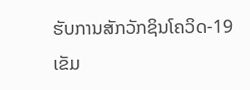ຮັບການສັກວັກຊິນໂຄວິດ-19 ເຂັມ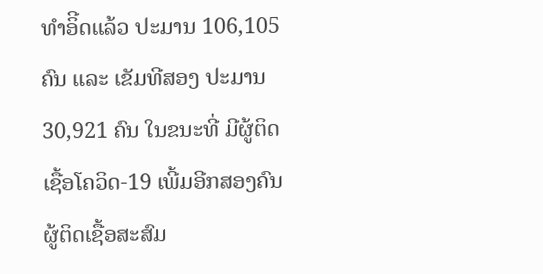ທຳອິີດແລ້ວ ປະມານ 106,105 ຄົນ ແລະ ເຂັມທີສອງ ປະມານ 30,921 ຄົນ ໃນຂນະທີ່ ມີຜູ້ຕິດເຊື້ອໂຄວິດ-19 ເພີ້ມອີກສອງຄົນ ຜູ້ຕິດເຊື້ອສະສົມ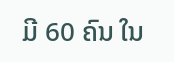ມີ 60 ຄົນ ໃນ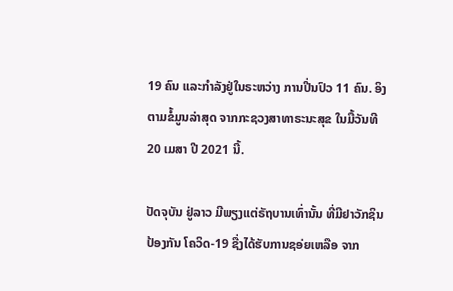19 ຄົນ ແລະກຳລັງຢູ່ໃນຣະຫວ່າງ ການປີ່ນປົວ 11 ຄົນ. ອິງຕາມຂໍ້ມູນລ່າສຸດ ຈາກກະຊວງສາທາຣະນະສຸຂ ໃນມື້ວັນທີ 20 ເມສາ ປີ 2021 ນີ້.

ປັດຈຸບັນ ຢູ່ລາວ ມີພຽງແຕ່ຣັຖບານເທົ່ານັ້ນ ທີ່ມີຢາວັກຊິນປ້ອງກັນ ໂຄວິດ-19 ຊື່ງໄດ້ຮັບການຊອ່ຍເຫລືອ ຈາກ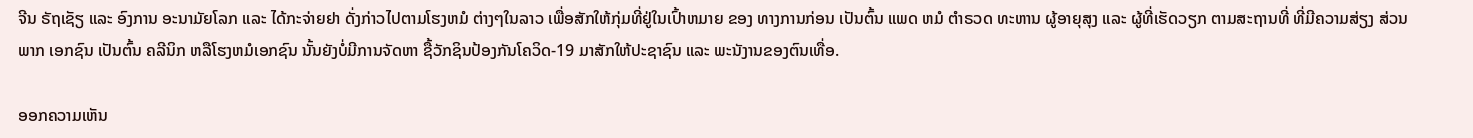ຈີນ ຣັຖເຊັຽ ແລະ ອົງການ ອະນາມັຍໂລກ ແລະ ໄດ້ກະຈ່າຍຢາ ດັ່ງກ່າວໄປຕາມໂຮງຫມໍ ຕ່າງໆໃນລາວ ເພື່ອສັກໃຫ້ກຸ່ມທີ່ຢູ່ໃນເປົ້າຫມາຍ ຂອງ ທາງການກ່ອນ ເປັນຕົ້ນ ແພດ ຫມໍ ຕຳຣວດ ທະຫານ ຜູ້ອາຍຸສຸງ ແລະ ຜູ້ທີ່ເຮັດວຽກ ຕາມສະຖານທີ່ ທີ່ມີຄວາມສ່ຽງ ສ່ວນພາກ ເອກຊົນ ເປັນຕົ້ນ ຄລີນິກ ຫລືໂຮງຫມໍເອກຊົນ ນັ້ນຍັງບໍ່ມີການຈັດຫາ ຊື້ວັກຊິນປ້ອງກັນໂຄວິດ-19 ມາສັກໃຫ້ປະຊາຊົນ ແລະ ພະນັງານຂອງຕົນເທື່ອ.

ອອກຄວາມເຫັນ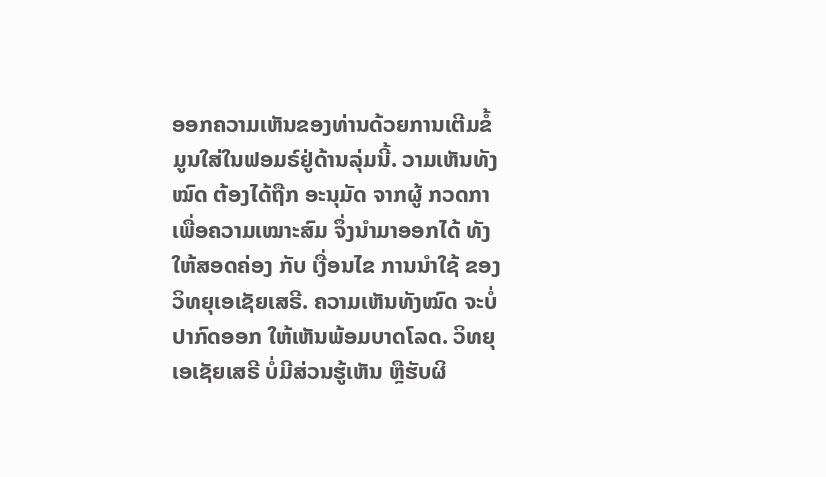ອອກຄວາມເຫັນຂອງທ່ານດ້ວຍການເຕີມຂໍ້ມູນໃສ່ໃນຟອມຣ໌ຢູ່ດ້ານລຸ່ມນີ້. ວາມເຫັນທັງໝົດ ຕ້ອງໄດ້ຖືກ ອະນຸມັດ ຈາກຜູ້ ກວດກາ ເພື່ອຄວາມເໝາະສົມ ຈຶ່ງນໍາມາອອກໄດ້ ທັງໃຫ້ສອດຄ່ອງ ກັບ ເງື່ອນໄຂ ການນຳໃຊ້ ຂອງ ວິທຍຸເອເຊັຍເສຣີ. ຄວາມເຫັນທັງໝົດ ຈະບໍ່ປາກົດອອກ ໃຫ້ເຫັນພ້ອມບາດໂລດ. ວິທຍຸເອເຊັຍເສຣີ ບໍ່ມີສ່ວນຮູ້ເຫັນ ຫຼືຮັບຜິ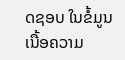ດຊອບ ໃນຂໍ້ມູນເນື້ອຄວາມ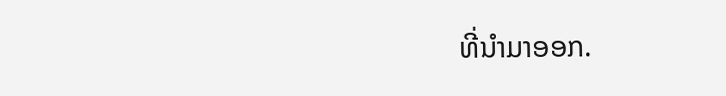ທີ່ນໍາມາອອກ.